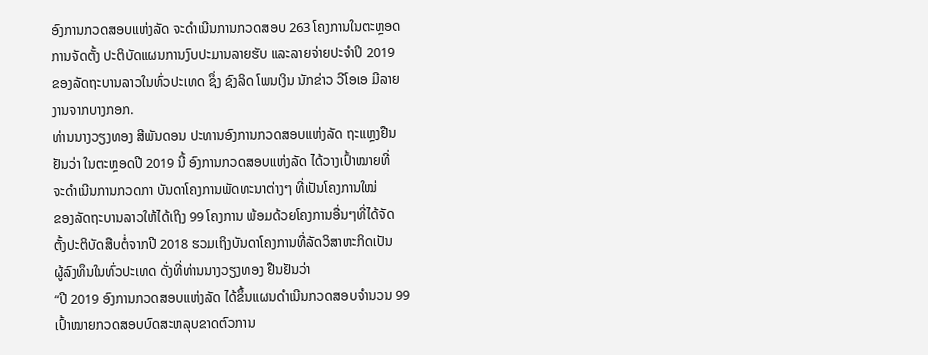ອົງການກວດສອບແຫ່ງລັດ ຈະດຳເນີນການກວດສອບ 263 ໂຄງການໃນຕະຫຼອດ
ການຈັດຕັ້ງ ປະຕິບັດແຜນການງົບປະມານລາຍຮັບ ແລະລາຍຈ່າຍປະຈຳປິ 2019
ຂອງລັດຖະບານລາວໃນທົ່ວປະເທດ ຊຶ່ງ ຊົງລິດ ໂພນເງິນ ນັກຂ່າວ ວີໂອເອ ມີລາຍ
ງານຈາກບາງກອກ.
ທ່ານນາງວຽງທອງ ສີພັນດອນ ປະທານອົງການກວດສອບແຫ່ງລັດ ຖະແຫຼງຢືນ
ຢັນວ່າ ໃນຕະຫຼອດປີ 2019 ນີ້ ອົງການກວດສອບແຫ່ງລັດ ໄດ້ວາງເປົ້າໝາຍທີ່
ຈະດຳເນີນການກວດກາ ບັນດາໂຄງການພັດທະນາຕ່າງໆ ທີ່ເປັນໂຄງການໃໝ່
ຂອງລັດຖະບານລາວໃຫ້ໄດ້ເຖິງ 99 ໂຄງການ ພ້ອມດ້ວຍໂຄງການອື່ນໆທີ່ໄດ້ຈັດ
ຕັ້ງປະຕິບັດສືບຕໍ່ຈາກປີ 2018 ຮວມເຖິງບັນດາໂຄງການທີ່ລັດວິສາຫະກິດເປັນ
ຜູ້ລົງທຶນໃນທົ່ວປະເທດ ດັ່ງທີ່ທ່ານນາງວຽງທອງ ຢືນຢັນວ່າ
“ປີ 2019 ອົງການກວດສອບແຫ່ງລັດ ໄດ້ຂຶ້ນແຜນດຳເນີນກວດສອບຈຳນວນ 99
ເປົ້າໝາຍກວດສອບບົດສະຫລຸບຂາດຕົວການ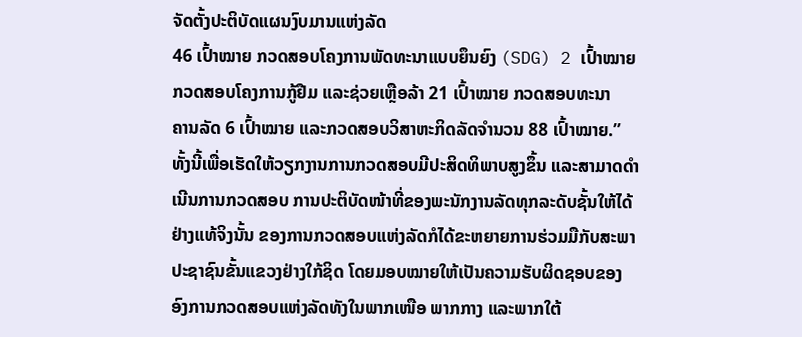ຈັດຕັ້ງປະຕິບັດແຜນງົບມານແຫ່ງລັດ
46 ເປົ້າໝາຍ ກວດສອບໂຄງການພັດທະນາແບບຍຶນຍົງ (SDG) 2 ເປົ້າໝາຍ
ກວດສອບໂຄງການກູ້ຢືມ ແລະຊ່ວຍເຫຼືອລ້າ 21 ເປົ້າໝາຍ ກວດສອບທະນາ
ຄານລັດ 6 ເປົ້າໝາຍ ແລະກວດສອບວິສາຫະກິດລັດຈຳນວນ 88 ເປົ້າໝາຍ.”
ທັ້ງນີ້ເພື່ອເຮັດໃຫ້ວຽກງານການກວດສອບມີປະສິດທິພາບສູງຂຶ້ນ ແລະສາມາດດຳ
ເນີນການກວດສອບ ການປະຕິບັດໜ້າທີ່ຂອງພະນັກງານລັດທຸກລະດັບຊັ້ນໃຫ້ໄດ້
ຢ່າງແທ້ຈິງນັ້ນ ຂອງການກວດສອບແຫ່ງລັດກໍໄດ້ຂະຫຍາຍການຮ່ວມມືກັບສະພາ
ປະຊາຊົນຂັ້ນແຂວງຢ່າງໃກ້ຊິດ ໂດຍມອບໝາຍໃຫ້ເປັນຄວາມຮັບຜິດຊອບຂອງ
ອົງການກວດສອບແຫ່ງລັດທັງໃນພາກເໜືອ ພາກກາງ ແລະພາກໃຕ້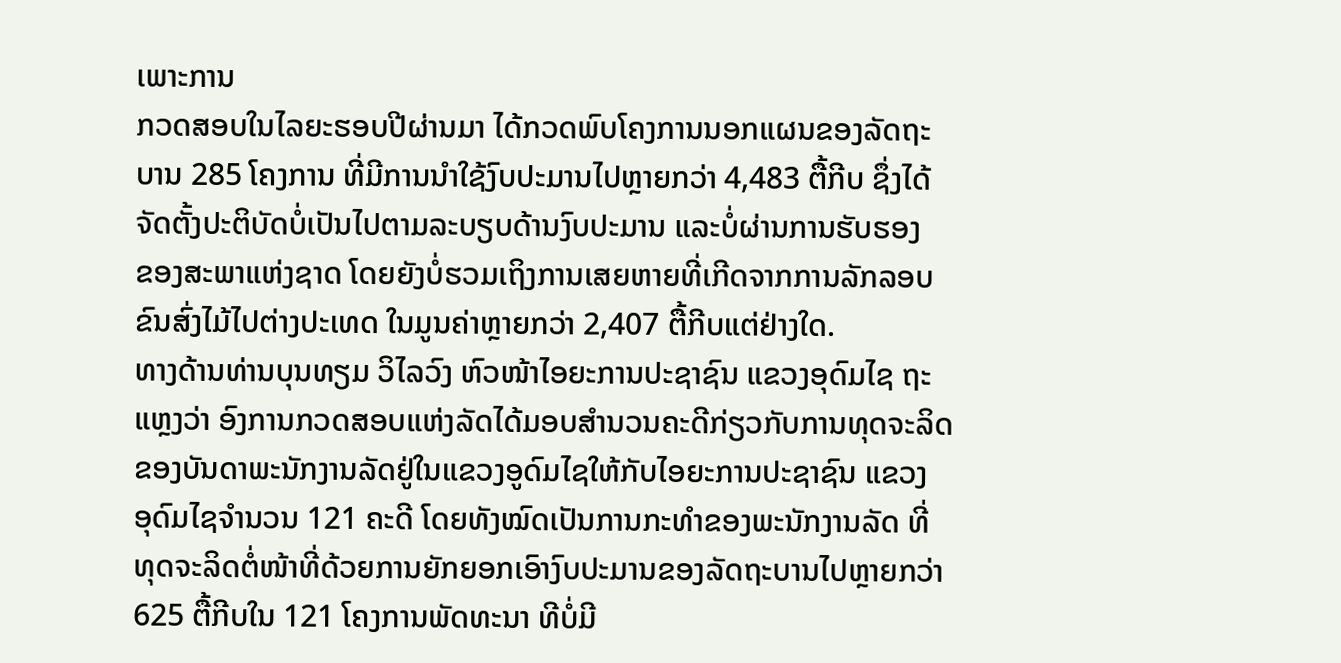ເພາະການ
ກວດສອບໃນໄລຍະຮອບປີຜ່ານມາ ໄດ້ກວດພົບໂຄງການນອກແຜນຂອງລັດຖະ
ບານ 285 ໂຄງການ ທີ່ມີການນຳໃຊ້ງົບປະມານໄປຫຼາຍກວ່າ 4,483 ຕື້ກີບ ຊຶ່ງໄດ້
ຈັດຕັ້ງປະຕິບັດບໍ່ເປັນໄປຕາມລະບຽບດ້ານງົບປະມານ ແລະບໍ່ຜ່ານການຮັບຮອງ
ຂອງສະພາແຫ່ງຊາດ ໂດຍຍັງບໍ່ຮວມເຖິງການເສຍຫາຍທີ່ເກີດຈາກການລັກລອບ
ຂົນສົ່ງໄມ້ໄປຕ່າງປະເທດ ໃນມູນຄ່າຫຼາຍກວ່າ 2,407 ຕື້ກີບແຕ່ຢ່າງໃດ.
ທາງດ້ານທ່ານບຸນທຽມ ວິໄລວົງ ຫົວໜ້າໄອຍະການປະຊາຊົນ ແຂວງອຸດົມໄຊ ຖະ
ແຫຼງວ່າ ອົງການກວດສອບແຫ່ງລັດໄດ້ມອບສຳນວນຄະດີກ່ຽວກັບການທຸດຈະລິດ
ຂອງບັນດາພະນັກງານລັດຢູ່ໃນແຂວງອູດົມໄຊໃຫ້ກັບໄອຍະການປະຊາຊົນ ແຂວງ
ອຸດົມໄຊຈຳນວນ 121 ຄະດີ ໂດຍທັງໝົດເປັນການກະທຳຂອງພະນັກງານລັດ ທີ່
ທຸດຈະລິດຕໍ່ໜ້າທີ່ດ້ວຍການຍັກຍອກເອົາງົບປະມານຂອງລັດຖະບານໄປຫຼາຍກວ່າ
625 ຕື້ກີບໃນ 121 ໂຄງການພັດທະນາ ທີບໍ່ມີ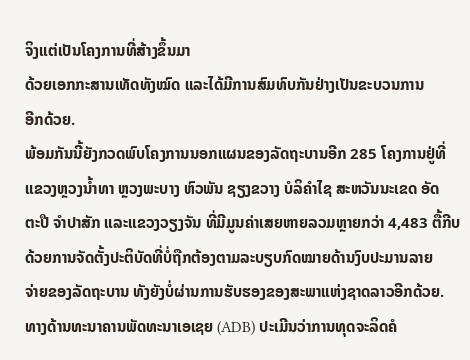ຈິງແຕ່ເປັນໂຄງການທີ່ສ້າງຂຶ້ນມາ
ດ້ວຍເອກກະສານເທັດທັງໝົດ ແລະໄດ້ມີການສົມທົບກັນຢ່າງເປັນຂະບວນການ
ອີກດ້ວຍ.
ພ້ອມກັນນີ້ຍັງກວດພົບໂຄງການນອກແຜນຂອງລັດຖະບານອີກ 285 ໂຄງການຢູ່ທີ່
ແຂວງຫຼວງນ້ຳທາ ຫຼວງພະບາງ ຫົວພັນ ຊຽງຂວາງ ບໍລິຄຳໄຊ ສະຫວັນນະເຂດ ອັດ
ຕະປື ຈຳປາສັກ ແລະແຂວງວຽງຈັນ ທີ່ມີມູນຄ່າເສຍຫາຍລວມຫຼາຍກວ່າ 4,483 ຕື້ກີບ
ດ້ວຍການຈັດຕັ້ງປະຕິບັດທີ່ບໍ່ຖືກຕ້ອງຕາມລະບຽບກົດໝາຍດ້ານງົບປະມານລາຍ
ຈ່າຍຂອງລັດຖະບານ ທັງຍັງບໍ່ຜ່ານການຮັບຮອງຂອງສະພາແຫ່ງຊາດລາວອີກດ້ວຍ.
ທາງດ້ານທະນາຄານພັດທະນາເອເຊຍ (ADB) ປະເມີນວ່າການທຸດຈະລິດຄໍ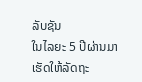ລັບຊັນ
ໃນໄລຍະ 5 ປີຜ່ານມາເຮັດໃຫ້ລັດຖະ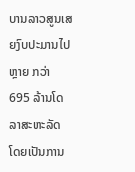ບານລາວສູນເສຍງົບປະມານໄປຫຼາຍ ກວ່າ
695 ລ້ານໂດລາສະຫະລັດ ໂດຍເປັນການ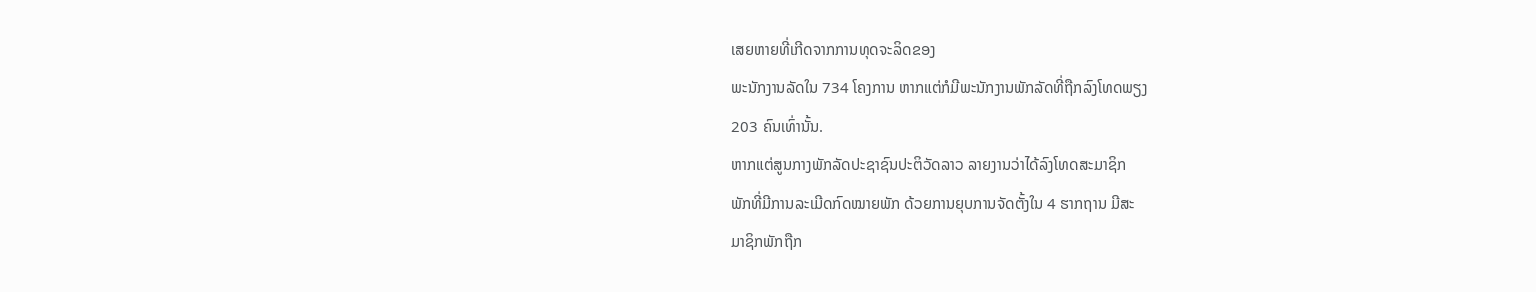ເສຍຫາຍທີ່ເກີດຈາກການທຸດຈະລິດຂອງ
ພະນັກງານລັດໃນ 734 ໂຄງການ ຫາກແຕ່ກໍມີພະນັກງານພັກລັດທີ່ຖືກລົງໂທດພຽງ
203 ຄົນເທົ່ານັ້ນ.
ຫາກແຕ່ສູນກາງພັກລັດປະຊາຊົນປະຕິວັດລາວ ລາຍງານວ່າໄດ້ລົງໂທດສະມາຊິກ
ພັກທີ່ມີການລະເມີດກົດໝາຍພັກ ດ້ວຍການຍຸບການຈັດຕັ້ງໃນ 4 ຮາກຖານ ມີສະ
ມາຊິກພັກຖືກ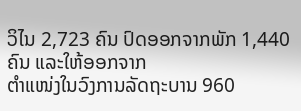ວິໄນ 2,723 ຄົນ ປົດອອກຈາກພັກ 1,440 ຄົນ ແລະໃຫ້ອອກຈາກ
ຕຳແໜ່ງໃນວົງການລັດຖະບານ 960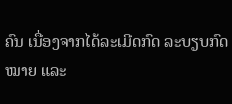ຄົນ ເນື່ອງຈາກໄດ້ລະເມີດກົດ ລະບຽບກົດ
ໝາຍ ແລະ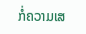ກໍ່ຄວາມເສ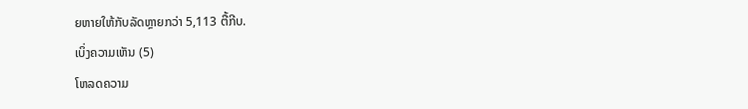ຍຫາຍໃຫ້ກັບລັດຫຼາຍກວ່າ 5,113 ຕື້ກີບ.
ເບິ່ງຄວາມເຫັນ (5)
ໂຫລດຄວາມ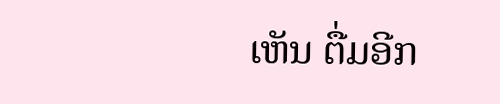ເຫັນ ຕື່ມອີກ